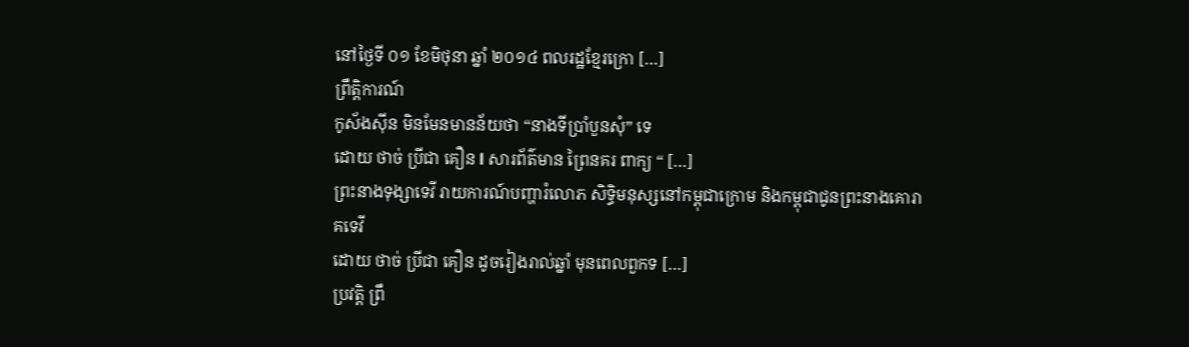នៅថ្ងៃទី ០១ ខែមិថុនា ឆ្នាំ ២០១៤ ពលរដ្ឋខ្មែរក្រោ […]
ព្រឹត្តិការណ៍
កូស័ងស៊ីន មិនមែនមានន័យថា “នាងទីប្រាំបួនសុំ” ទេ
ដោយ ថាច់ ប្រីជា គឿន l សារព័ត៌មាន ព្រៃនគរ ពាក្យ “ […]
ព្រះនាងទុង្សាទេវី រាយការណ៍បញ្ហារំលោភ សិទ្ធិមនុស្សនៅកម្ពុជាក្រោម និងកម្ពុជាជូនព្រះនាងគោរាគទេវី
ដោយ ថាច់ ប្រីជា គឿន ដូចរៀងរាល់ឆ្នាំ មុនពេលពួកទ […]
ប្រវត្តិ ព្រឹ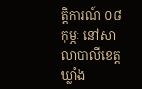ត្តិការណ៍ ០៨ កុម្ភៈ នៅសាលាបាលីខេត្តឃ្លាំង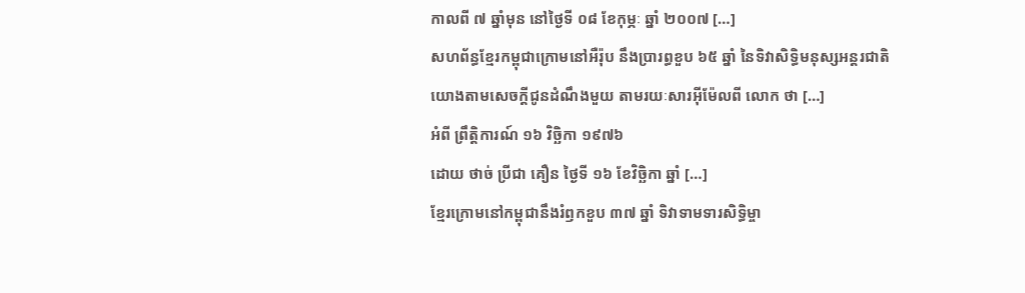កាលពី ៧ ឆ្នាំមុន នៅថ្ងៃទី ០៨ ខែកុម្ភៈ ឆ្នាំ ២០០៧ […]
សហព័ន្ធខ្មែរកម្ពុជាក្រោមនៅអឺរ៉ុប នឹងប្រារព្ធខួប ៦៥ ឆ្នាំ នៃទិវាសិទ្ធិមនុស្សអន្តរជាតិ
យោងតាមសេចក្ដីជូនដំណឹងមួយ តាមរយៈសារអ៊ីម៉ែលពី លោក ថា […]
អំពី ព្រឹត្តិការណ៍ ១៦ វិច្ឆិកា ១៩៧៦
ដោយ ថាច់ ប្រីជា គឿន ថ្ងៃទី ១៦ ខែវិច្ឆិកា ឆ្នាំ […]
ខ្មែរក្រោមនៅកម្ពុជានឹងរំឭកខួប ៣៧ ឆ្នាំ ទិវាទាមទារសិទ្ធិម្ចា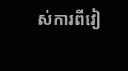ស់ការពីវៀ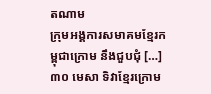តណាម
ក្រុមអង្គការសមាគមខ្មែរកម្ពុជាក្រោម នឹងជួបជុំ […]
៣០ មេសា ទិវាខ្មែរក្រោម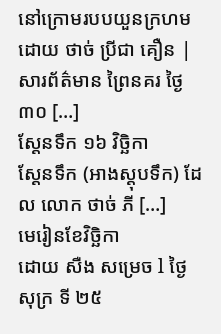នៅក្រោមរបបយួនក្រហម
ដោយ ថាច់ ប្រីជា គឿន | សារព័ត៌មាន ព្រៃនគរ ថ្ងៃ ៣០ […]
ស្តែនទឹក ១៦ វិច្ឆិកា
ស្តែនទឹក (អាងស្តុបទឹក) ដែល លោក ថាច់ ភី […]
មេរៀនខែវិច្ឆិកា
ដោយ សឺង សម្រេច l ថ្ងៃសុក្រ ទី ២៥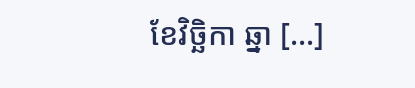ខែវិច្ឆិកា ឆ្នា […]